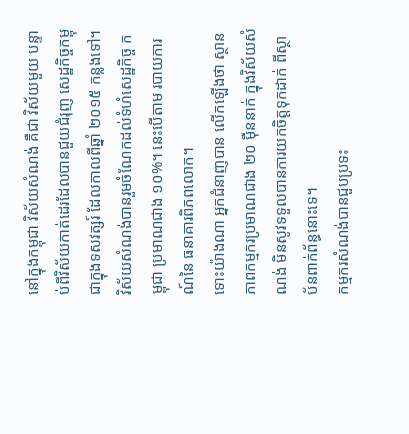នៅក្នុងកម្ពុជា វិស័យសំណង់ គឺជា វិស័យមួយ បន្ទាប់ពីវិស័យកាត់ដេរដែលបានជួយជំរុញ សេដ្ឋកិច្ចកម្ពុជាក្នុងទសវត្សរ៍ ដែលកាលពីឆ្នាំ ២០១៥ កន្លងទៅ។ វិស័យសំណង់បានរួមចំណែកដល់ទំហំសេដ្ឋកិច្ច កម្ពុជា ប្រមាណជាង ១០%។ នេះបើតាម របាយការណ៍នៃ ធនាគារពិភពលោក។
ទោះយ៉ាងណា អ្នកជំនាញបាន លើកឡើងថា ស្ថានភាពកម្មករប្រមាណជាង ២០ ម៉ឺននាក់ ក្នុងវិស័យសំណង់ មិនសូវទទួលបានការយកចិត្តទុកដាក់ ពីស្ថាប័នពាក់ព័ន្ធនោះទេ។
កម្មករសំណង់បានជួបប្រទះ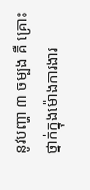នូវបញ្ហា ៣ ចម្បង គឺ គ្រោះថ្នាក់ក្នុងម៉ោងការងារ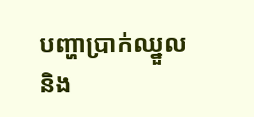បញ្ហាប្រាក់ឈ្នួល និង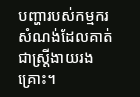បញ្ហារបស់កម្មករសំណង់ដែលគាត់ជាស្ត្រីងាយរងគ្រោះ។